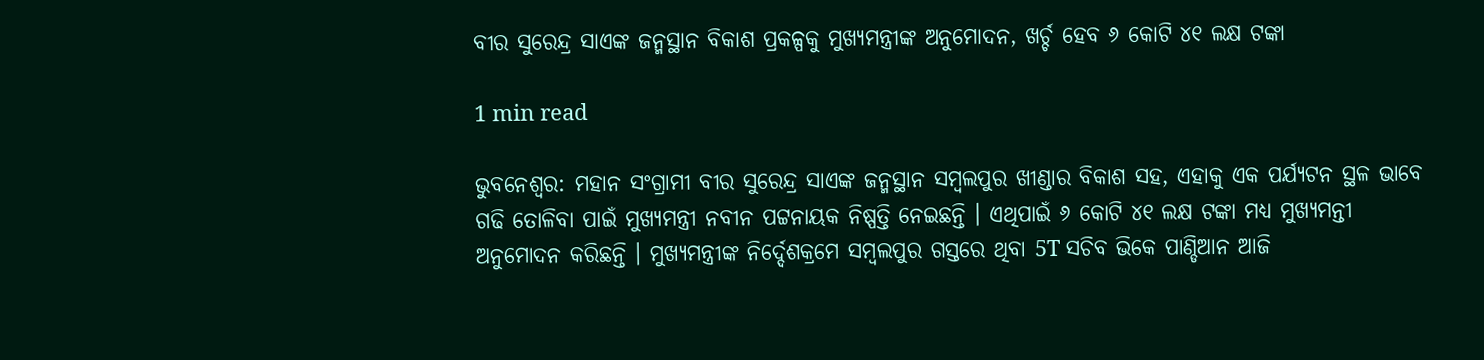ବୀର ସୁରେନ୍ଦ୍ର ସାଏଙ୍କ ଜନ୍ମସ୍ଥାନ ବିକାଶ ପ୍ରକଳ୍ପକୁ ମୁଖ୍ୟମନ୍ତ୍ରୀଙ୍କ ଅନୁମୋଦନ, ଖର୍ଚ୍ଚ ହେବ ୬ କୋଟି ୪୧ ଲକ୍ଷ ଟଙ୍କା

1 min read

ଭୁବନେଶ୍ୱର: ମହାନ ସଂଗ୍ରାମୀ ବୀର ସୁରେନ୍ଦ୍ର ସାଏଙ୍କ ଜନ୍ମସ୍ଥାନ ସମ୍ବଲପୁର ଖୀଣ୍ଡାର ବିକାଶ ସହ, ଏହାକୁ ଏକ ପର୍ଯ୍ୟଟନ ସ୍ଥଳ ଭାବେ ଗଢି ତୋଳିବା ପାଇଁ ମୁଖ୍ୟମନ୍ତ୍ରୀ ନବୀନ ପଟ୍ଟନାୟକ ନିଷ୍ପତ୍ତି ନେଇଛନ୍ତି । ଏଥିପାଇଁ ୬ କୋଟି ୪୧ ଲକ୍ଷ ଟଙ୍କା ମଧ୍ୟ ମୁଖ୍ୟମନ୍ତୀ ଅନୁମୋଦନ କରିଛନ୍ତି । ମୁଖ୍ୟମନ୍ତ୍ରୀଙ୍କ ନିର୍ଦ୍ଦେଶକ୍ରମେ ସମ୍ବଲପୁର ଗସ୍ତରେ ଥିବା 5T ସଚିବ ଭିକେ ପାଣ୍ଡିଆନ ଆଜି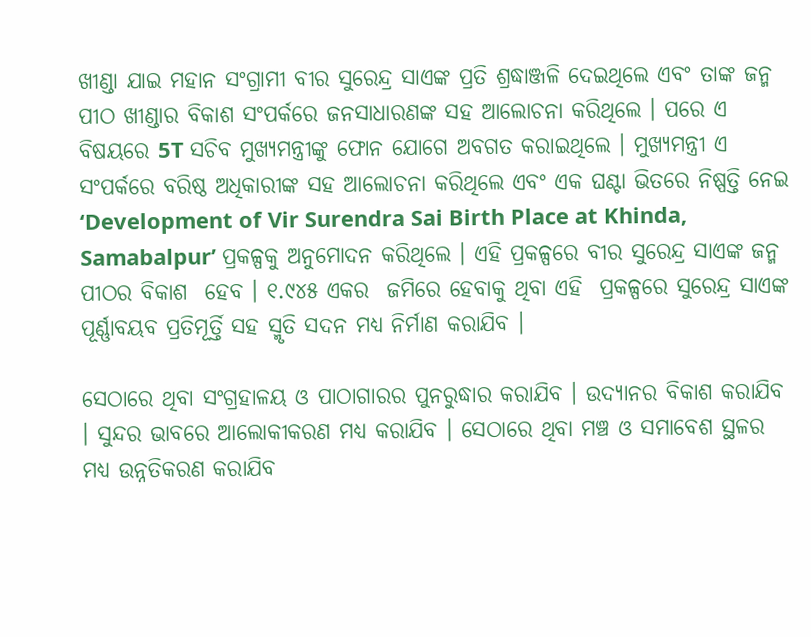ଖୀଣ୍ଡା ଯାଇ ମହାନ ସଂଗ୍ରାମୀ ବୀର ସୁରେନ୍ଦ୍ର ସାଏଙ୍କ ପ୍ରତି ଶ୍ରଦ୍ଧାଞ୍ଜଳି ଦେଇଥିଲେ ଏବଂ ତାଙ୍କ ଜନ୍ମ ପୀଠ ଖୀଣ୍ଡାର ବିକାଶ ସଂପର୍କରେ ଜନସାଧାରଣଙ୍କ ସହ ଆଲୋଚନା କରିଥିଲେ । ପରେ ଏ ବିଷୟରେ 5T ସଚିବ ମୁଖ୍ୟମନ୍ତ୍ରୀଙ୍କୁ ଫୋନ ଯୋଗେ ଅବଗତ କରାଇଥିଲେ । ମୁଖ୍ୟମନ୍ତ୍ରୀ ଏ ସଂପର୍କରେ ବରିଷ୍ଠ ଅଧିକାରୀଙ୍କ ସହ ଆଲୋଚନା କରିଥିଲେ ଏବଂ ଏକ ଘଣ୍ଟା ଭିତରେ ନିଷ୍ପତ୍ତି ନେଇ ‘Development of Vir Surendra Sai Birth Place at Khinda, Samabalpur’ ପ୍ରକଳ୍ପକୁ ଅନୁମୋଦନ କରିଥିଲେ । ଏହି ପ୍ରକଳ୍ପରେ ବୀର ସୁରେନ୍ଦ୍ର ସାଏଙ୍କ ଜନ୍ମ ପୀଠର ବିକାଶ  ହେବ । ୧.୯୪୫ ଏକର  ଜମିରେ ହେବାକୁ ଥିବା ଏହି  ପ୍ରକଳ୍ପରେ ସୁରେନ୍ଦ୍ର ସାଏଙ୍କ ପୂର୍ଣ୍ଣାବୟବ ପ୍ରତିମୂର୍ତ୍ତି ସହ ସ୍ମୃତି ସଦନ ମଧ୍ୟ ନିର୍ମାଣ କରାଯିବ ।

ସେଠାରେ ଥିବା ସଂଗ୍ରହାଳୟ ଓ ପାଠାଗାରର ପୁନରୁଦ୍ଧାର କରାଯିବ । ଉଦ୍ୟାନର ବିକାଶ କରାଯିବ । ସୁନ୍ଦର ଭାବରେ ଆଲୋକୀକରଣ ମଧ୍ଯ କରାଯିବ । ସେଠାରେ ଥିବା ମଞ୍ଚ ଓ ସମାବେଶ ସ୍ଥଳର ମଧ୍ୟ ଉନ୍ନତିକରଣ କରାଯିବ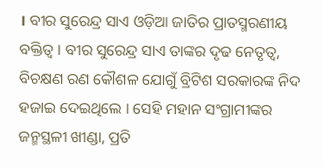। ବୀର ସୁରେନ୍ଦ୍ର ସାଏ ଓଡ଼ିଆ ଜାତିର ପ୍ରାତସ୍ମରଣୀୟ ବକ୍ତିତ୍ୱ । ବୀର ସୁରେନ୍ଦ୍ର ସାଏ ତାଙ୍କର ଦୃଢ ନେତୃତ୍ୱ, ବିଚକ୍ଷଣ ରଣ କୌଶଳ ଯୋଗୁଁ ବ୍ରିଟିଶ ସରକାରଙ୍କ ନିଦ ହଜାଇ ଦେଇଥିଲେ । ସେହି ମହାନ ସଂଗ୍ରାମୀଙ୍କର ଜନ୍ମସ୍ଥଳୀ ଖୀଣ୍ଡା, ପ୍ରତି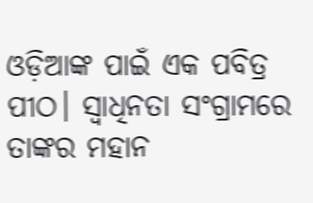ଓଡ଼ିଆଙ୍କ ପାଇଁ ଏକ ପବିତ୍ର ପୀଠ। ସ୍ୱାଧିନତା ସଂଗ୍ରାମରେ ତାଙ୍କର ମହାନ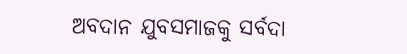ଅବଦାନ ଯୁବସମାଜକୁ ସର୍ବଦା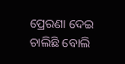ପ୍ରେରଣା ଦେଇ ଚାଲିଛି ବୋଲି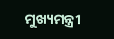ମୁଖ୍ୟମନ୍ତ୍ରୀ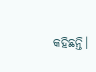କହିଛନ୍ତି।